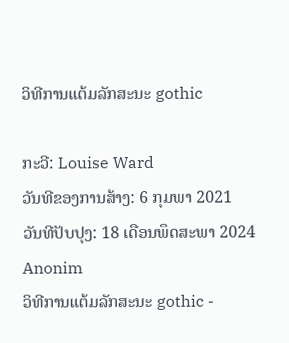ວິທີການແຕ້ມລັກສະນະ gothic

ກະວີ: Louise Ward
ວັນທີຂອງການສ້າງ: 6 ກຸມພາ 2021
ວັນທີປັບປຸງ: 18 ເດືອນພຶດສະພາ 2024
Anonim
ວິທີການແຕ້ມລັກສະນະ gothic -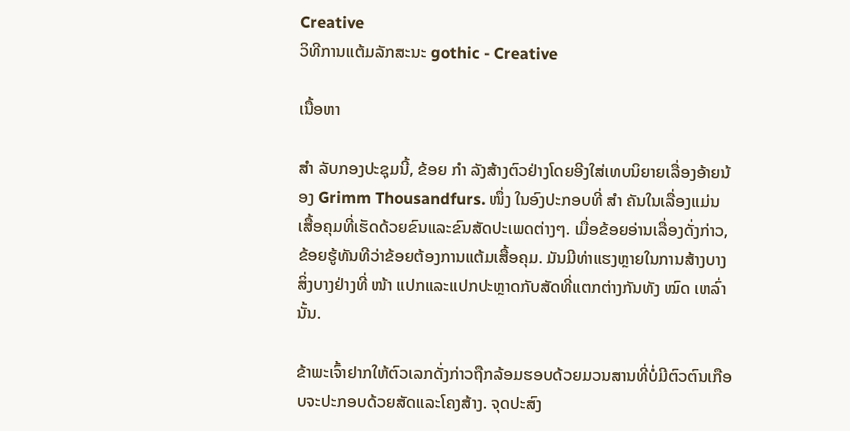Creative
ວິທີການແຕ້ມລັກສະນະ gothic - Creative

ເນື້ອຫາ

ສຳ ລັບກອງປະຊຸມນີ້, ຂ້ອຍ ກຳ ລັງສ້າງຕົວຢ່າງໂດຍອີງໃສ່ເທບນິຍາຍເລື່ອງອ້າຍນ້ອງ Grimm Thousandfurs. ໜຶ່ງ ໃນອົງປະກອບທີ່ ສຳ ຄັນໃນເລື່ອງແມ່ນເສື້ອຄຸມທີ່ເຮັດດ້ວຍຂົນແລະຂົນສັດປະເພດຕ່າງໆ. ເມື່ອຂ້ອຍອ່ານເລື່ອງດັ່ງກ່າວ, ຂ້ອຍຮູ້ທັນທີວ່າຂ້ອຍຕ້ອງການແຕ້ມເສື້ອຄຸມ. ມັນມີທ່າແຮງຫຼາຍໃນການສ້າງບາງສິ່ງບາງຢ່າງທີ່ ໜ້າ ແປກແລະແປກປະຫຼາດກັບສັດທີ່ແຕກຕ່າງກັນທັງ ໝົດ ເຫລົ່ານັ້ນ.

ຂ້າພະເຈົ້າຢາກໃຫ້ຕົວເລກດັ່ງກ່າວຖືກລ້ອມຮອບດ້ວຍມວນສານທີ່ບໍ່ມີຕົວຕົນເກືອບຈະປະກອບດ້ວຍສັດແລະໂຄງສ້າງ. ຈຸດປະສົງ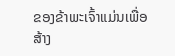ຂອງຂ້າພະເຈົ້າແມ່ນເພື່ອສ້າງ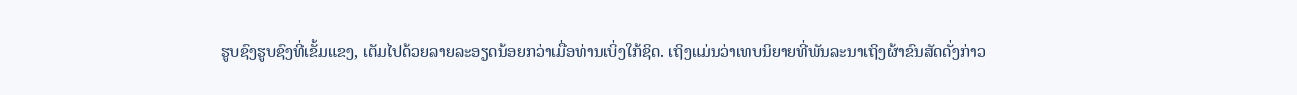ຮູບຊົງຮູບຊົງທີ່ເຂັ້ມແຂງ, ເຕັມໄປດ້ວຍລາຍລະອຽດນ້ອຍກວ່າເມື່ອທ່ານເບິ່ງໃກ້ຊິດ. ເຖິງແມ່ນວ່າເທບນິຍາຍທີ່ພັນລະນາເຖິງຜ້າຂົນສັດດັ່ງກ່າວ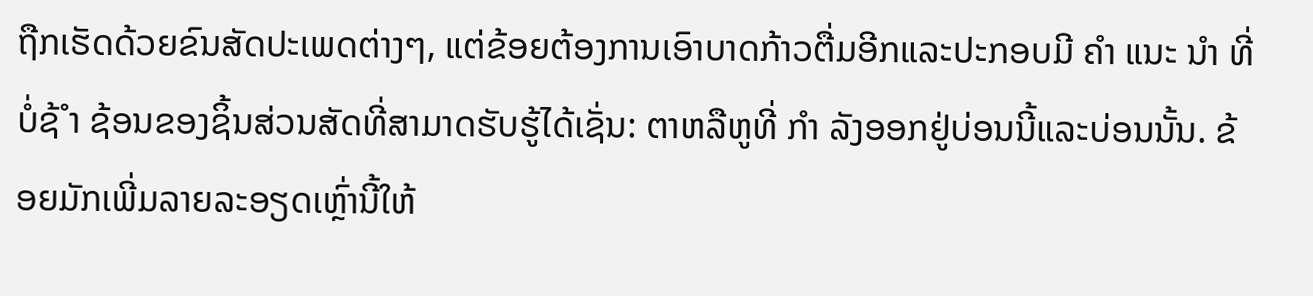ຖືກເຮັດດ້ວຍຂົນສັດປະເພດຕ່າງໆ, ແຕ່ຂ້ອຍຕ້ອງການເອົາບາດກ້າວຕື່ມອີກແລະປະກອບມີ ຄຳ ແນະ ນຳ ທີ່ບໍ່ຊ້ ຳ ຊ້ອນຂອງຊິ້ນສ່ວນສັດທີ່ສາມາດຮັບຮູ້ໄດ້ເຊັ່ນ: ຕາຫລືຫູທີ່ ກຳ ລັງອອກຢູ່ບ່ອນນີ້ແລະບ່ອນນັ້ນ. ຂ້ອຍມັກເພີ່ມລາຍລະອຽດເຫຼົ່ານີ້ໃຫ້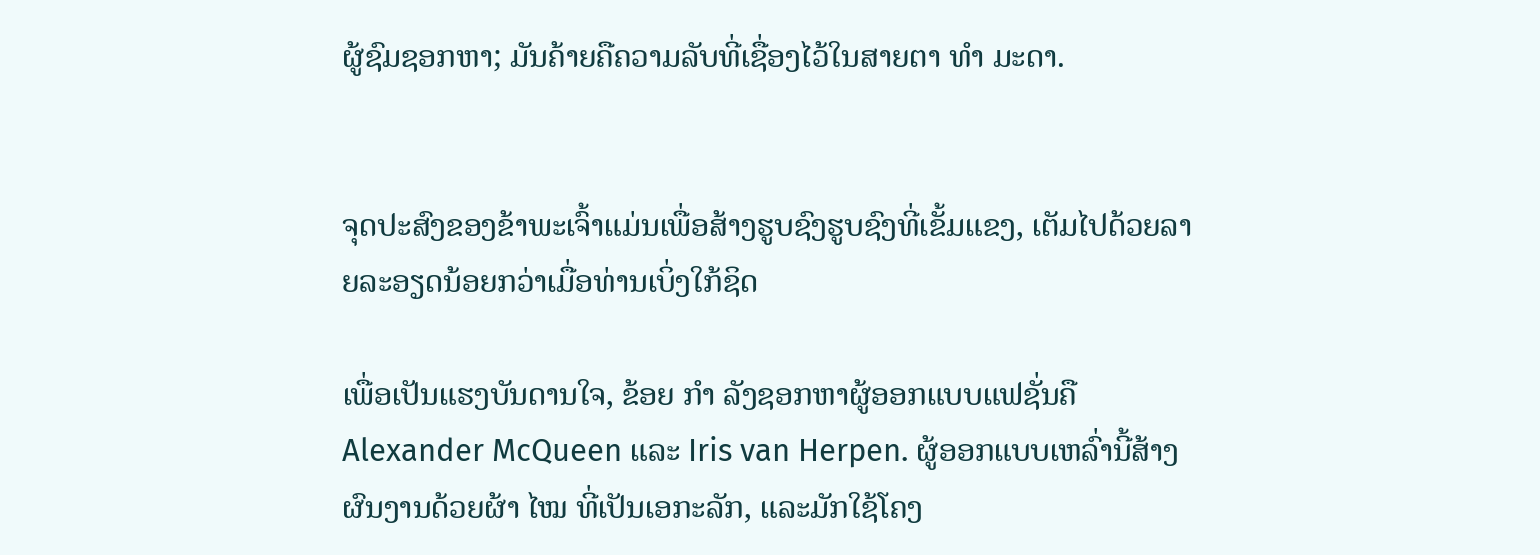ຜູ້ຊົມຊອກຫາ; ມັນຄ້າຍຄືຄວາມລັບທີ່ເຊື່ອງໄວ້ໃນສາຍຕາ ທຳ ມະດາ.


ຈຸດປະສົງຂອງຂ້າພະເຈົ້າແມ່ນເພື່ອສ້າງຮູບຊົງຮູບຊົງທີ່ເຂັ້ມແຂງ, ເຕັມໄປດ້ວຍລາຍລະອຽດນ້ອຍກວ່າເມື່ອທ່ານເບິ່ງໃກ້ຊິດ

ເພື່ອເປັນແຮງບັນດານໃຈ, ຂ້ອຍ ກຳ ລັງຊອກຫາຜູ້ອອກແບບແຟຊັ່ນຄື Alexander McQueen ແລະ Iris van Herpen. ຜູ້ອອກແບບເຫລົ່ານີ້ສ້າງຜົນງານດ້ວຍຜ້າ ໄໝ ທີ່ເປັນເອກະລັກ, ແລະມັກໃຊ້ໂຄງ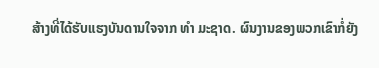ສ້າງທີ່ໄດ້ຮັບແຮງບັນດານໃຈຈາກ ທຳ ມະຊາດ. ຜົນງານຂອງພວກເຂົາກໍ່ຍັງ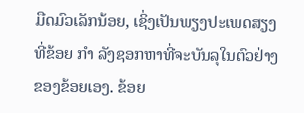ມືດມົວເລັກນ້ອຍ, ເຊິ່ງເປັນພຽງປະເພດສຽງທີ່ຂ້ອຍ ກຳ ລັງຊອກຫາທີ່ຈະບັນລຸໃນຕົວຢ່າງຂອງຂ້ອຍເອງ. ຂ້ອຍ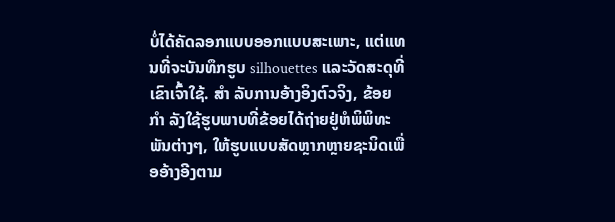ບໍ່ໄດ້ຄັດລອກແບບອອກແບບສະເພາະ, ແຕ່ແທນທີ່ຈະບັນທຶກຮູບ silhouettes ແລະວັດສະດຸທີ່ເຂົາເຈົ້າໃຊ້. ສຳ ລັບການອ້າງອິງຕົວຈິງ, ຂ້ອຍ ກຳ ລັງໃຊ້ຮູບພາບທີ່ຂ້ອຍໄດ້ຖ່າຍຢູ່ຫໍພິພິທະພັນຕ່າງໆ, ໃຫ້ຮູບແບບສັດຫຼາກຫຼາຍຊະນິດເພື່ອອ້າງອີງຕາມ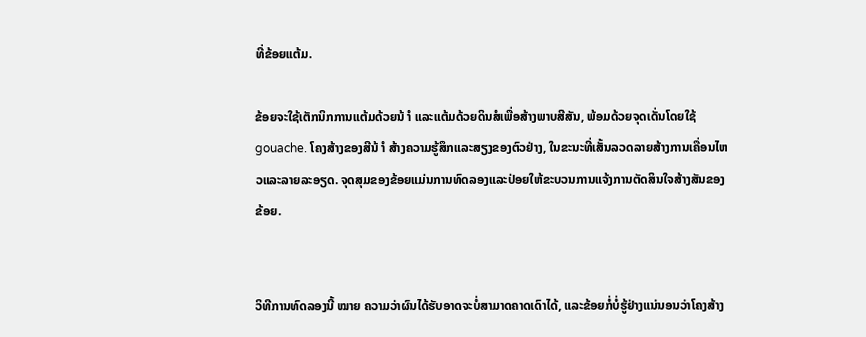ທີ່ຂ້ອຍແຕ້ມ.

ຂ້ອຍຈະໃຊ້ເຕັກນິກການແຕ້ມດ້ວຍນ້ ຳ ແລະແຕ້ມດ້ວຍດິນສໍເພື່ອສ້າງພາບສີສັນ, ພ້ອມດ້ວຍຈຸດເດັ່ນໂດຍໃຊ້ gouache. ໂຄງສ້າງຂອງສີນ້ ຳ ສ້າງຄວາມຮູ້ສຶກແລະສຽງຂອງຕົວຢ່າງ, ໃນຂະນະທີ່ເສັ້ນລວດລາຍສ້າງການເຄື່ອນໄຫວແລະລາຍລະອຽດ. ຈຸດສຸມຂອງຂ້ອຍແມ່ນການທົດລອງແລະປ່ອຍໃຫ້ຂະບວນການແຈ້ງການຕັດສິນໃຈສ້າງສັນຂອງຂ້ອຍ.


ວິທີການທົດລອງນີ້ ໝາຍ ຄວາມວ່າຜົນໄດ້ຮັບອາດຈະບໍ່ສາມາດຄາດເດົາໄດ້, ແລະຂ້ອຍກໍ່ບໍ່ຮູ້ຢ່າງແນ່ນອນວ່າໂຄງສ້າງ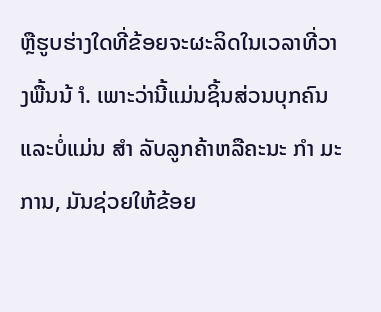ຫຼືຮູບຮ່າງໃດທີ່ຂ້ອຍຈະຜະລິດໃນເວລາທີ່ວາງພື້ນນ້ ຳ. ເພາະວ່ານີ້ແມ່ນຊິ້ນສ່ວນບຸກຄົນແລະບໍ່ແມ່ນ ສຳ ລັບລູກຄ້າຫລືຄະນະ ກຳ ມະການ, ມັນຊ່ວຍໃຫ້ຂ້ອຍ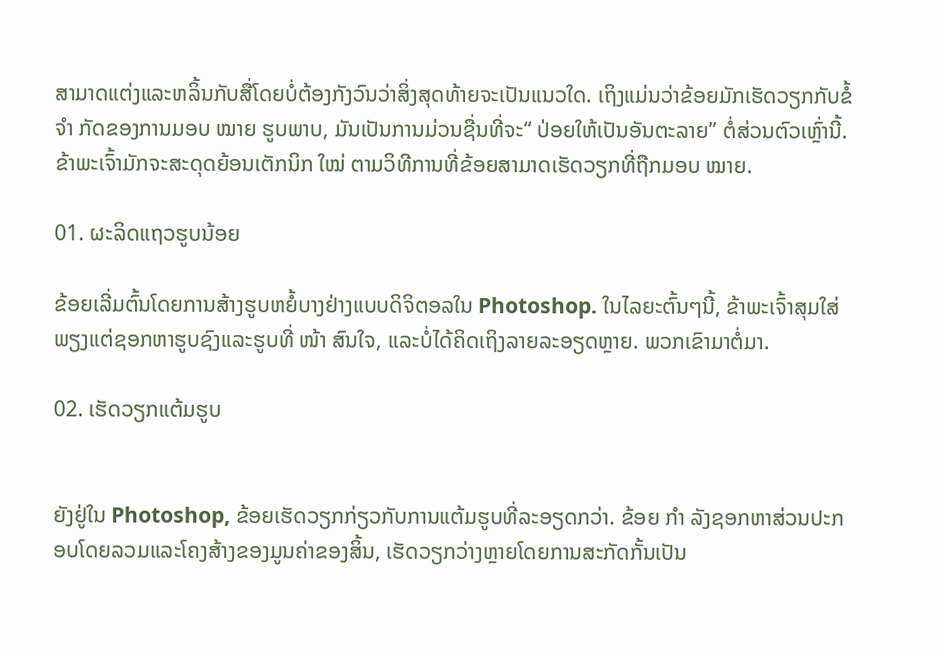ສາມາດແຕ່ງແລະຫລິ້ນກັບສື່ໂດຍບໍ່ຕ້ອງກັງວົນວ່າສິ່ງສຸດທ້າຍຈະເປັນແນວໃດ. ເຖິງແມ່ນວ່າຂ້ອຍມັກເຮັດວຽກກັບຂໍ້ ຈຳ ກັດຂອງການມອບ ໝາຍ ຮູບພາບ, ມັນເປັນການມ່ວນຊື່ນທີ່ຈະ“ ປ່ອຍໃຫ້ເປັນອັນຕະລາຍ” ຕໍ່ສ່ວນຕົວເຫຼົ່ານີ້. ຂ້າພະເຈົ້າມັກຈະສະດຸດຍ້ອນເຕັກນິກ ໃໝ່ ຕາມວິທີການທີ່ຂ້ອຍສາມາດເຮັດວຽກທີ່ຖືກມອບ ໝາຍ.

01. ຜະລິດແຖວຮູບນ້ອຍ

ຂ້ອຍເລີ່ມຕົ້ນໂດຍການສ້າງຮູບຫຍໍ້ບາງຢ່າງແບບດິຈິຕອລໃນ Photoshop. ໃນໄລຍະຕົ້ນໆນີ້, ຂ້າພະເຈົ້າສຸມໃສ່ພຽງແຕ່ຊອກຫາຮູບຊົງແລະຮູບທີ່ ໜ້າ ສົນໃຈ, ແລະບໍ່ໄດ້ຄິດເຖິງລາຍລະອຽດຫຼາຍ. ພວກເຂົາມາຕໍ່ມາ.

02. ເຮັດວຽກແຕ້ມຮູບ


ຍັງຢູ່ໃນ Photoshop, ຂ້ອຍເຮັດວຽກກ່ຽວກັບການແຕ້ມຮູບທີ່ລະອຽດກວ່າ. ຂ້ອຍ ກຳ ລັງຊອກຫາສ່ວນປະກອບໂດຍລວມແລະໂຄງສ້າງຂອງມູນຄ່າຂອງສິ້ນ, ເຮັດວຽກວ່າງຫຼາຍໂດຍການສະກັດກັ້ນເປັນ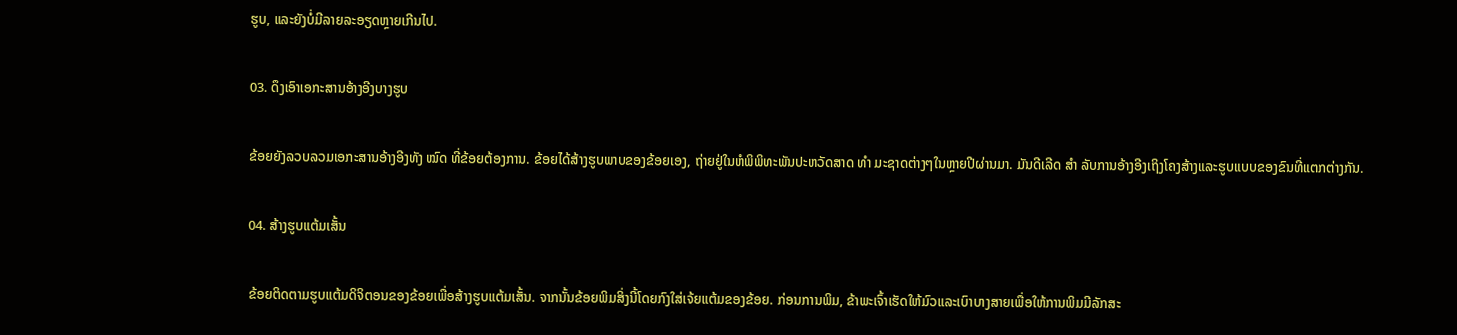ຮູບ, ແລະຍັງບໍ່ມີລາຍລະອຽດຫຼາຍເກີນໄປ.

03. ດຶງເອົາເອກະສານອ້າງອີງບາງຮູບ

ຂ້ອຍຍັງລວບລວມເອກະສານອ້າງອີງທັງ ໝົດ ທີ່ຂ້ອຍຕ້ອງການ. ຂ້ອຍໄດ້ສ້າງຮູບພາບຂອງຂ້ອຍເອງ, ຖ່າຍຢູ່ໃນຫໍພິພິທະພັນປະຫວັດສາດ ທຳ ມະຊາດຕ່າງໆໃນຫຼາຍປີຜ່ານມາ. ມັນດີເລີດ ສຳ ລັບການອ້າງອີງເຖິງໂຄງສ້າງແລະຮູບແບບຂອງຂົນທີ່ແຕກຕ່າງກັນ.

04. ສ້າງຮູບແຕ້ມເສັ້ນ

ຂ້ອຍຕິດຕາມຮູບແຕ້ມດິຈິຕອນຂອງຂ້ອຍເພື່ອສ້າງຮູບແຕ້ມເສັ້ນ. ຈາກນັ້ນຂ້ອຍພິມສິ່ງນີ້ໂດຍກົງໃສ່ເຈ້ຍແຕ້ມຂອງຂ້ອຍ. ກ່ອນການພິມ, ຂ້າພະເຈົ້າເຮັດໃຫ້ມົວແລະເບົາບາງສາຍເພື່ອໃຫ້ການພິມມີລັກສະ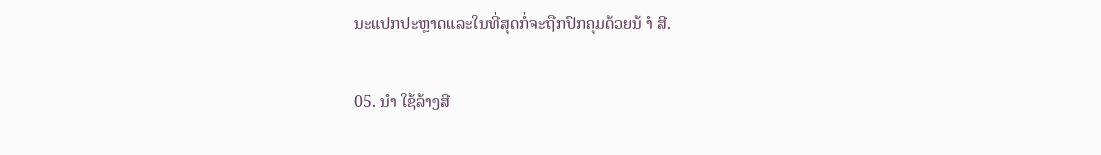ນະແປກປະຫຼາດແລະໃນທີ່ສຸດກໍ່ຈະຖືກປົກຄຸມດ້ວຍນ້ ຳ ສີ.

05. ນຳ ໃຊ້ລ້າງສີ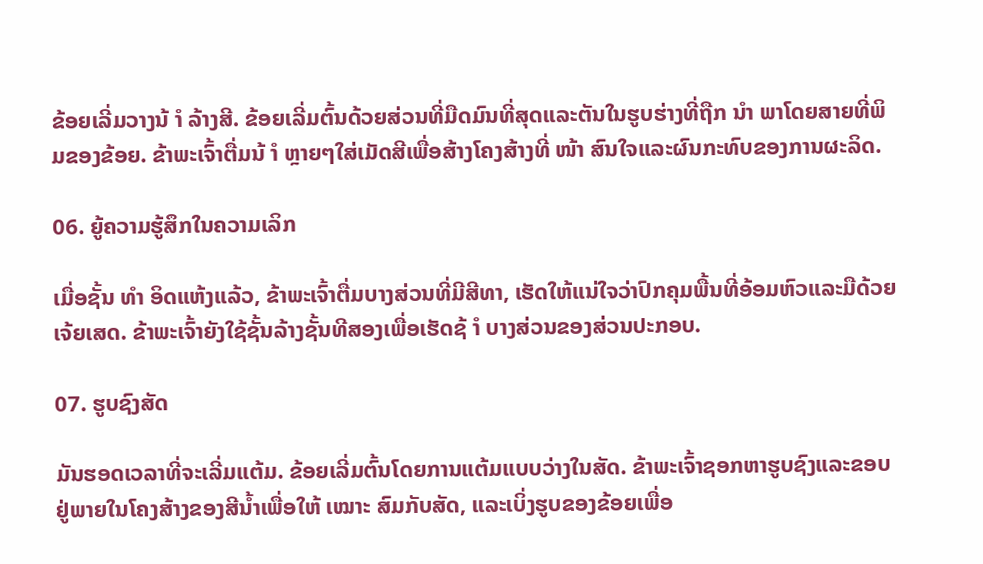ຂ້ອຍເລີ່ມວາງນ້ ຳ ລ້າງສີ. ຂ້ອຍເລີ່ມຕົ້ນດ້ວຍສ່ວນທີ່ມືດມົນທີ່ສຸດແລະຕັນໃນຮູບຮ່າງທີ່ຖືກ ນຳ ພາໂດຍສາຍທີ່ພິມຂອງຂ້ອຍ. ຂ້າພະເຈົ້າຕື່ມນ້ ຳ ຫຼາຍໆໃສ່ເມັດສີເພື່ອສ້າງໂຄງສ້າງທີ່ ໜ້າ ສົນໃຈແລະຜົນກະທົບຂອງການຜະລິດ.

06. ຍູ້ຄວາມຮູ້ສຶກໃນຄວາມເລິກ

ເມື່ອຊັ້ນ ທຳ ອິດແຫ້ງແລ້ວ, ຂ້າພະເຈົ້າຕື່ມບາງສ່ວນທີ່ມີສີທາ, ເຮັດໃຫ້ແນ່ໃຈວ່າປົກຄຸມພື້ນທີ່ອ້ອມຫົວແລະມືດ້ວຍເຈ້ຍເສດ. ຂ້າພະເຈົ້າຍັງໃຊ້ຊັ້ນລ້າງຊັ້ນທີສອງເພື່ອເຮັດຊ້ ຳ ບາງສ່ວນຂອງສ່ວນປະກອບ.

07. ຮູບຊົງສັດ

ມັນຮອດເວລາທີ່ຈະເລີ່ມແຕ້ມ. ຂ້ອຍເລີ່ມຕົ້ນໂດຍການແຕ້ມແບບວ່າງໃນສັດ. ຂ້າພະເຈົ້າຊອກຫາຮູບຊົງແລະຂອບຢູ່ພາຍໃນໂຄງສ້າງຂອງສີນໍ້າເພື່ອໃຫ້ ເໝາະ ສົມກັບສັດ, ແລະເບິ່ງຮູບຂອງຂ້ອຍເພື່ອ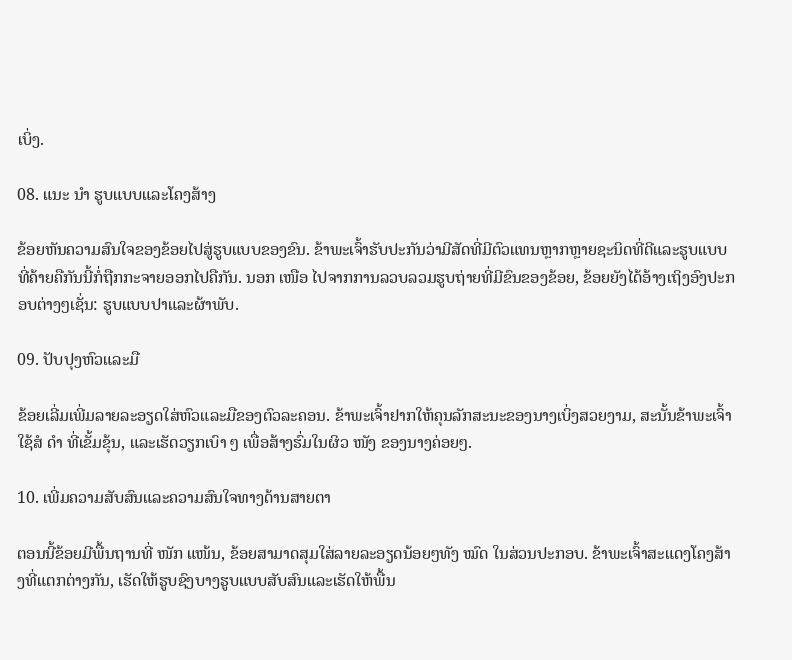ເບິ່ງ.

08. ແນະ ນຳ ຮູບແບບແລະໂຄງສ້າງ

ຂ້ອຍຫັນຄວາມສົນໃຈຂອງຂ້ອຍໄປສູ່ຮູບແບບຂອງຂົນ. ຂ້າພະເຈົ້າຮັບປະກັນວ່າມີສັດທີ່ມີຕົວແທນຫຼາກຫຼາຍຊະນິດທີ່ດີແລະຮູບແບບທີ່ຄ້າຍຄືກັນນີ້ກໍ່ຖືກກະຈາຍອອກໄປຄືກັນ. ນອກ ເໜືອ ໄປຈາກການລວບລວມຮູບຖ່າຍທີ່ມີຂົນຂອງຂ້ອຍ, ຂ້ອຍຍັງໄດ້ອ້າງເຖິງອົງປະກອບຕ່າງໆເຊັ່ນ: ຮູບແບບປາແລະຜ້າພັບ.

09. ປັບປຸງຫົວແລະມື

ຂ້ອຍເລີ່ມເພີ່ມລາຍລະອຽດໃສ່ຫົວແລະມືຂອງຕົວລະຄອນ. ຂ້າພະເຈົ້າຢາກໃຫ້ຄຸນລັກສະນະຂອງນາງເບິ່ງສວຍງາມ, ສະນັ້ນຂ້າພະເຈົ້າໃຊ້ສໍ ດຳ ທີ່ເຂັ້ມຂຸ້ນ, ແລະເຮັດວຽກເບົາ ໆ ເພື່ອສ້າງຮົ່ມໃນຜິວ ໜັງ ຂອງນາງຄ່ອຍໆ.

10. ເພີ່ມຄວາມສັບສົນແລະຄວາມສົນໃຈທາງດ້ານສາຍຕາ

ຕອນນີ້ຂ້ອຍມີພື້ນຖານທີ່ ໜັກ ແໜ້ນ, ຂ້ອຍສາມາດສຸມໃສ່ລາຍລະອຽດນ້ອຍໆທັງ ໝົດ ໃນສ່ວນປະກອບ. ຂ້າພະເຈົ້າສະແດງໂຄງສ້າງທີ່ແຕກຕ່າງກັນ, ເຮັດໃຫ້ຮູບຊົງບາງຮູບແບບສັບສົນແລະເຮັດໃຫ້ພື້ນ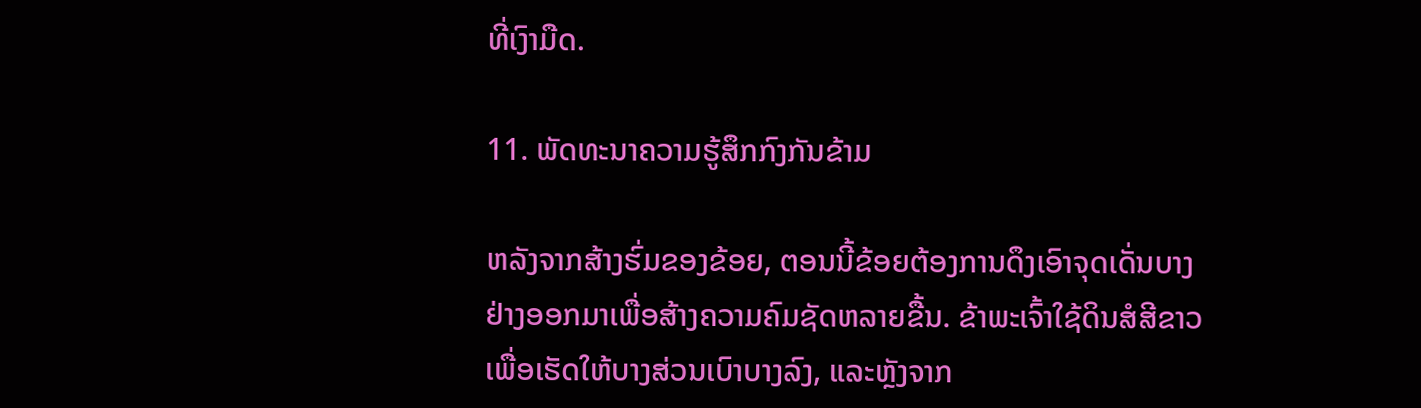ທີ່ເງົາມືດ.

11. ພັດທະນາຄວາມຮູ້ສຶກກົງກັນຂ້າມ

ຫລັງຈາກສ້າງຮົ່ມຂອງຂ້ອຍ, ຕອນນີ້ຂ້ອຍຕ້ອງການດຶງເອົາຈຸດເດັ່ນບາງຢ່າງອອກມາເພື່ອສ້າງຄວາມຄົມຊັດຫລາຍຂື້ນ. ຂ້າພະເຈົ້າໃຊ້ດິນສໍສີຂາວເພື່ອເຮັດໃຫ້ບາງສ່ວນເບົາບາງລົງ, ແລະຫຼັງຈາກ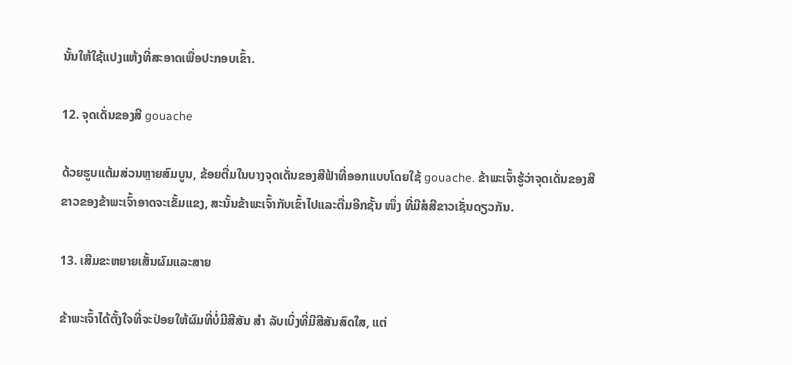ນັ້ນໃຫ້ໃຊ້ແປງແຫ້ງທີ່ສະອາດເພື່ອປະກອບເຂົ້າ.

12. ຈຸດເດັ່ນຂອງສີ gouache

ດ້ວຍຮູບແຕ້ມສ່ວນຫຼາຍສົມບູນ, ຂ້ອຍຕື່ມໃນບາງຈຸດເດັ່ນຂອງສີຟ້າທີ່ອອກແບບໂດຍໃຊ້ gouache. ຂ້າພະເຈົ້າຮູ້ວ່າຈຸດເດັ່ນຂອງສີຂາວຂອງຂ້າພະເຈົ້າອາດຈະເຂັ້ມແຂງ, ສະນັ້ນຂ້າພະເຈົ້າກັບເຂົ້າໄປແລະຕື່ມອີກຊັ້ນ ໜຶ່ງ ທີ່ມີສໍສີຂາວເຊັ່ນດຽວກັນ.

13. ເສີມຂະຫຍາຍເສັ້ນຜົມແລະສາຍ

ຂ້າພະເຈົ້າໄດ້ຕັ້ງໃຈທີ່ຈະປ່ອຍໃຫ້ຜົມທີ່ບໍ່ມີສີສັນ ສຳ ລັບເບິ່ງທີ່ມີສີສັນສົດໃສ, ແຕ່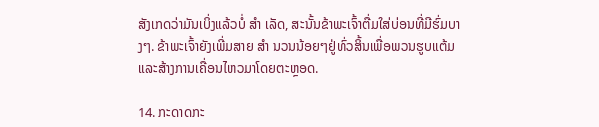ສັງເກດວ່າມັນເບິ່ງແລ້ວບໍ່ ສຳ ເລັດ, ສະນັ້ນຂ້າພະເຈົ້າຕື່ມໃສ່ບ່ອນທີ່ມີຮົ່ມບາງໆ. ຂ້າພະເຈົ້າຍັງເພີ່ມສາຍ ສຳ ນວນນ້ອຍໆຢູ່ທົ່ວສິ້ນເພື່ອພວນຮູບແຕ້ມແລະສ້າງການເຄື່ອນໄຫວມາໂດຍຕະຫຼອດ.

14. ກະດາດກະ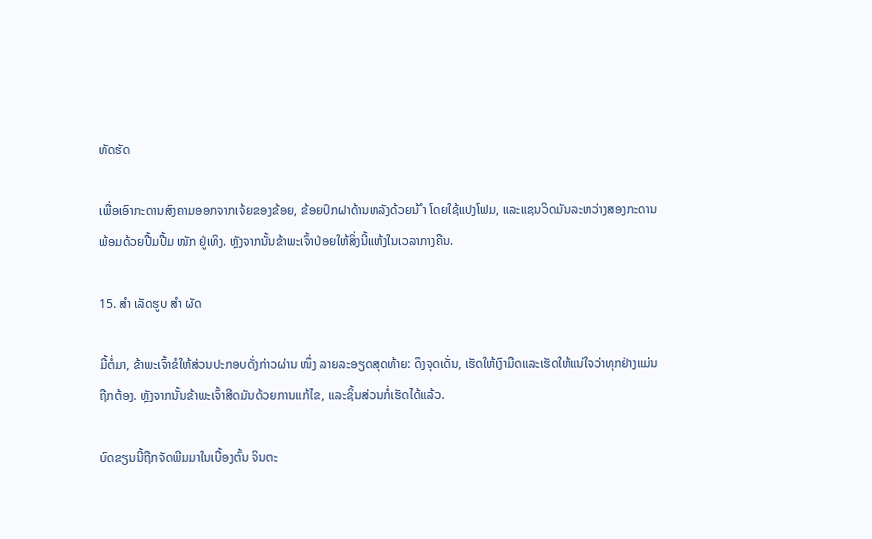ທັດຮັດ

ເພື່ອເອົາກະດານສົງຄາມອອກຈາກເຈ້ຍຂອງຂ້ອຍ, ຂ້ອຍປົກຝາດ້ານຫລັງດ້ວຍນ້ ຳ ໂດຍໃຊ້ແປງໂຟມ, ແລະແຊນວິດມັນລະຫວ່າງສອງກະດານພ້ອມດ້ວຍປື້ມປື້ມ ໜັກ ຢູ່ເທິງ. ຫຼັງຈາກນັ້ນຂ້າພະເຈົ້າປ່ອຍໃຫ້ສິ່ງນີ້ແຫ້ງໃນເວລາກາງຄືນ.

15. ສຳ ເລັດຮູບ ສຳ ຜັດ

ມື້ຕໍ່ມາ, ຂ້າພະເຈົ້າຂໍໃຫ້ສ່ວນປະກອບດັ່ງກ່າວຜ່ານ ໜຶ່ງ ລາຍລະອຽດສຸດທ້າຍ: ດຶງຈຸດເດັ່ນ, ເຮັດໃຫ້ເງົາມືດແລະເຮັດໃຫ້ແນ່ໃຈວ່າທຸກຢ່າງແມ່ນຖືກຕ້ອງ. ຫຼັງຈາກນັ້ນຂ້າພະເຈົ້າສີດມັນດ້ວຍການແກ້ໄຂ, ແລະຊິ້ນສ່ວນກໍ່ເຮັດໄດ້ແລ້ວ.

ບົດຂຽນນີ້ຖືກຈັດພີມມາໃນເບື້ອງຕົ້ນ ຈິນຕະ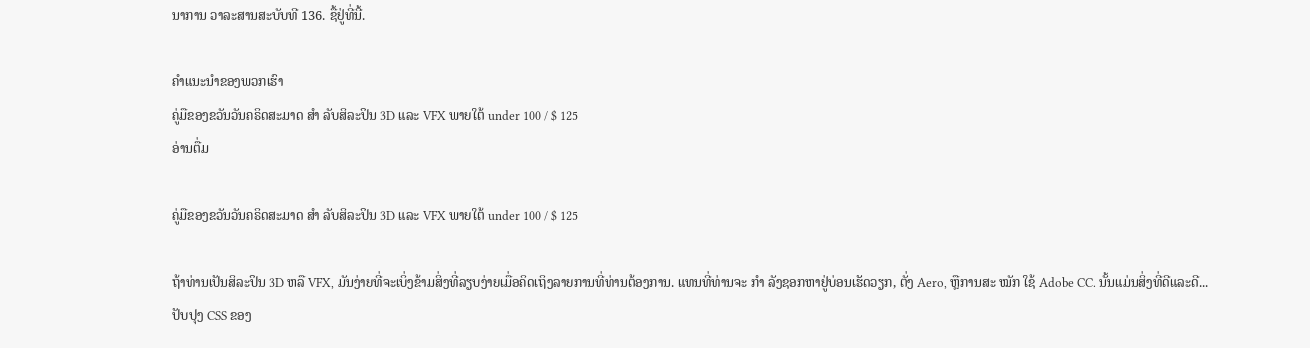ນາການ ວາລະສານສະບັບທີ 136. ຊື້ຢູ່ທີ່ນີ້.

ຄໍາແນະນໍາຂອງພວກເຮົາ
ຄູ່ມືຂອງຂວັນວັນຄຣິດສະມາດ ສຳ ລັບສິລະປິນ 3D ແລະ VFX ພາຍໃຕ້ under 100 / $ 125
ອ່ານຕື່ມ

ຄູ່ມືຂອງຂວັນວັນຄຣິດສະມາດ ສຳ ລັບສິລະປິນ 3D ແລະ VFX ພາຍໃຕ້ under 100 / $ 125

ຖ້າທ່ານເປັນສິລະປິນ 3D ຫລື VFX, ມັນງ່າຍທີ່ຈະເບິ່ງຂ້າມສິ່ງທີ່ລຽບງ່າຍເມື່ອຄິດເຖິງລາຍການທີ່ທ່ານຕ້ອງການ. ແທນທີ່ທ່ານຈະ ກຳ ລັງຊອກຫາຢູ່ບ່ອນເຮັດວຽກ, ຕັ່ງ Aero, ຫຼືການສະ ໝັກ ໃຊ້ Adobe CC. ນັ້ນແມ່ນສິ່ງທີ່ດີແລະດີ...
ປັບປຸງ CSS ຂອງ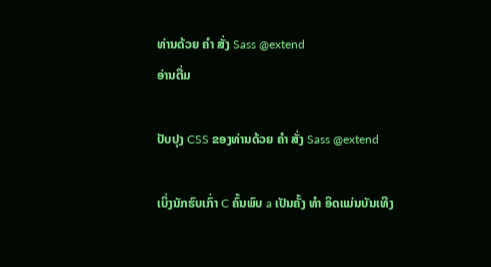ທ່ານດ້ວຍ ຄຳ ສັ່ງ Sass @extend
ອ່ານຕື່ມ

ປັບປຸງ CSS ຂອງທ່ານດ້ວຍ ຄຳ ສັ່ງ Sass @extend

ເບິ່ງນັກຮົບເກົ່າ C ຄົ້ນພົບ a ເປັນຄັ້ງ ທຳ ອິດແມ່ນບັນເທີງ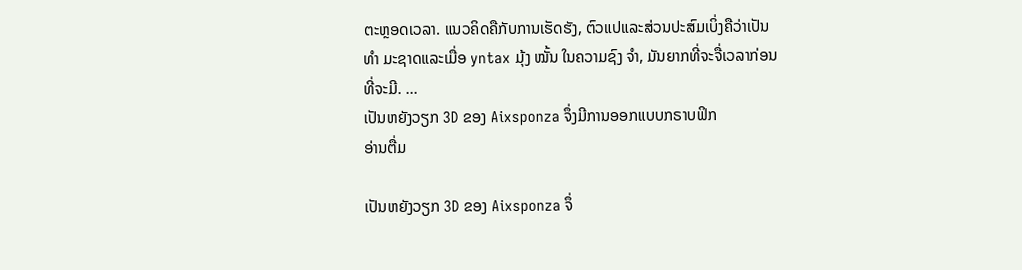ຕະຫຼອດເວລາ. ແນວຄິດຄືກັບການເຮັດຮັງ, ຕົວແປແລະສ່ວນປະສົມເບິ່ງຄືວ່າເປັນ ທຳ ມະຊາດແລະເມື່ອ yntax ມຸ້ງ ໝັ້ນ ໃນຄວາມຊົງ ຈຳ, ມັນຍາກທີ່ຈະຈື່ເວລາກ່ອນທີ່ຈະມີ. ...
ເປັນຫຍັງວຽກ 3D ຂອງ Aixsponza ຈຶ່ງມີການອອກແບບກຣາບຟິກ
ອ່ານຕື່ມ

ເປັນຫຍັງວຽກ 3D ຂອງ Aixsponza ຈຶ່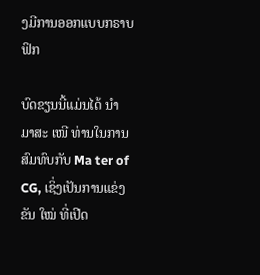ງມີການອອກແບບກຣາບຟິກ

ບົດຂຽນນີ້ແມ່ນໄດ້ ນຳ ມາສະ ເໜີ ທ່ານໃນການສົມທົບກັບ Ma ter of CG, ເຊິ່ງເປັນການແຂ່ງຂັນ ໃໝ່ ທີ່ເປີດ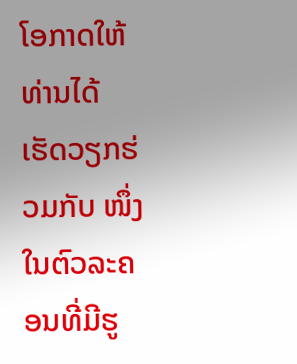ໂອກາດໃຫ້ທ່ານໄດ້ເຮັດວຽກຮ່ວມກັບ ໜຶ່ງ ໃນຕົວລະຄອນທີ່ມີຮູ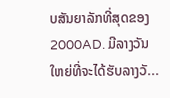ບສັນຍາລັກທີ່ສຸດຂອງ 2000AD. ມີລາງວັນໃຫຍ່ທີ່ຈະໄດ້ຮັບລາງວັ...